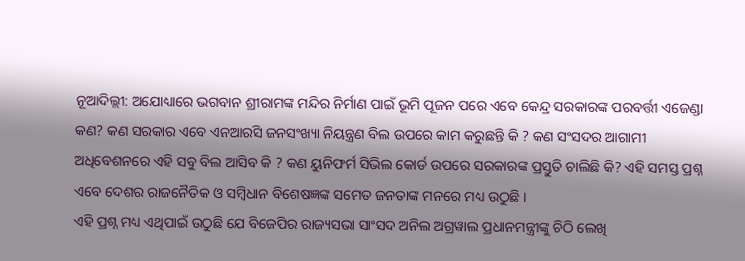ନୂଆଦିଲ୍ଲୀ: ଅଯୋଧ୍ୟାରେ ଭଗବାନ ଶ୍ରୀରାମଙ୍କ ମନ୍ଦିର ନିର୍ମାଣ ପାଇଁ ଭୂମି ପୂଜନ ପରେ ଏବେ କେନ୍ଦ୍ର ସରକାରଙ୍କ ପରବର୍ତ୍ତୀ ଏଜେଣ୍ଡା କଣ? କଣ ସରକାର ଏବେ ଏନଆରସି ଜନସଂଖ୍ୟା ନିୟନ୍ତ୍ରଣ ବିଲ ଉପରେ କାମ କରୁଛନ୍ତି କି ? କଣ ସଂସଦର ଆଗାମୀ ଅଧିବେଶନରେ ଏହି ସବୁ ବିଲ ଆସିବ କି ? କଣ ୟୁନିଫର୍ମ ସିଭିଲ କୋର୍ଡ ଉପରେ ସରକାରଙ୍କ ପ୍ରସ୍ତୁତି ଚାଲିଛି କି? ଏହି ସମସ୍ତ ପ୍ରଶ୍ନ ଏବେ ଦେଶର ରାଜନୈତିକ ଓ ସମ୍ବିଧାନ ବିଶେଷଜ୍ଞଙ୍କ ସମେତ ଜନତାଙ୍କ ମନରେ ମଧ୍ୟ ଉଠୁଛି ।
ଏହି ପ୍ରଶ୍ନ ମଧ୍ୟ ଏଥିପାଇଁ ଉଠୁଛି ଯେ ବିଜେପିର ରାଜ୍ୟସଭା ସାଂସଦ ଅନିଲ ଅଗ୍ରୱାଲ ପ୍ରଧାନମନ୍ତ୍ରୀଙ୍କୁ ଚିଠି ଲେଖି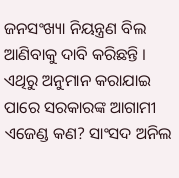ଜନସଂଖ୍ୟା ନିୟନ୍ତ୍ରଣ ବିଲ ଆଣିବାକୁ ଦାବି କରିଛନ୍ତି । ଏଥିରୁ ଅନୁମାନ କରାଯାଇ ପାରେ ସରକାରଙ୍କ ଆଗାମୀ ଏଜେଣ୍ଡ କଣ? ସାଂସଦ ଅନିଲ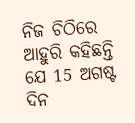ନିଜ ଚିଠିରେ ଆହୁରି କହିଛନ୍ତି ଯେ 15 ଅଗଷ୍ଟ ଦିନ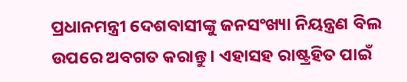ପ୍ରଧାନମନ୍ତ୍ରୀ ଦେଶବାସୀଙ୍କୁ ଜନସଂଖ୍ୟା ନିୟନ୍ତ୍ରଣ ବିଲ ଉପରେ ଅବଗତ କରାନ୍ତୁ । ଏହାସହ ରାଷ୍ଟ୍ରହିତ ପାଇଁ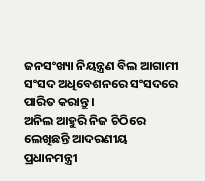ଜନସଂଖ୍ୟା ନିୟନ୍ତ୍ରଣ ବିଲ ଆଗାମୀ ସଂସଦ ଅଧିବେଶନରେ ସଂସଦରେ ପାରିତ କରାନ୍ତୁ ।
ଅନିଲ ଆହୁରି ନିଜ ଚିଠିରେ ଲେଖିଛନ୍ତି ଆଦରଣୀୟ ପ୍ରଧାନମନ୍ତ୍ରୀ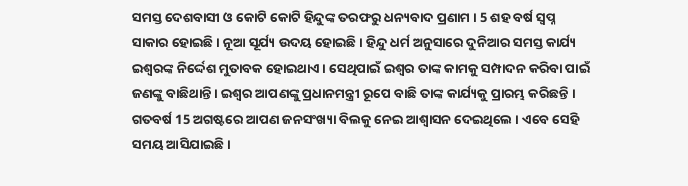ସମସ୍ତ ଦେଶବାସୀ ଓ କୋଟି କୋଟି ହିନ୍ଦୁଙ୍କ ତରଫରୁ ଧନ୍ୟବାଦ ପ୍ରଣାମ । 5 ଶହ ବର୍ଷ ସ୍ବପ୍ନ ସାକାର ହୋଇଛି । ନୂଆ ସୂର୍ଯ୍ୟ ଉଦୟ ହୋଇଛି । ହିନ୍ଦୁ ଧର୍ମ ଅନୁସାରେ ଦୁନିଆର ସମସ୍ତ କାର୍ଯ୍ୟ ଇଶ୍ବରଙ୍କ ନିର୍ଦ୍ଦେଶ ମୁତାବକ ହୋଇଥାଏ । ସେଥିପାଇଁ ଇଶ୍ବର ତାଙ୍କ କାମକୁ ସମ୍ପାଦନ କରିବା ପାଇଁ ଜଣଙ୍କୁ ବାଛିଥାନ୍ତି । ଇଶ୍ବର ଆପଣଙ୍କୁ ପ୍ରଧାନମନ୍ତ୍ରୀ ରୂପେ ବାଛି ତାଙ୍କ କାର୍ଯ୍ୟକୁ ପ୍ରାରମ୍ଭ କରିଛନ୍ତି । ଗତବର୍ଷ 15 ଅଗଷ୍ଟରେ ଆପଣ ଜନସଂଖ୍ୟା ବିଲକୁ ନେଇ ଆଶ୍ବାସନ ଦେଇଥିଲେ । ଏବେ ସେହି ସମୟ ଆସିଯାଇଛି ।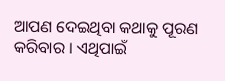ଆପଣ ଦେଇଥିବା କଥାକୁ ପୂରଣ କରିବାର । ଏଥିପାଇଁ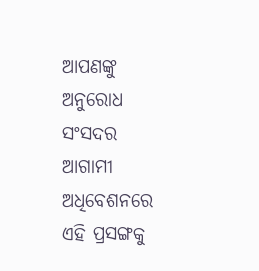ଆପଣଙ୍କୁ ଅନୁରୋଧ ସଂସଦର ଆଗାମୀ ଅଧିବେଶନରେ ଏହି ପ୍ରସଙ୍ଗକୁ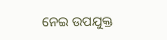ନେଇ ଉପଯୁକ୍ତ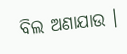ବିଲ ଅଣାଯାଉ ।